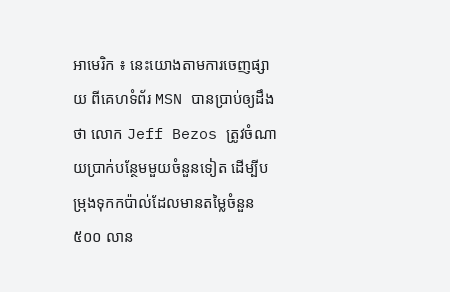អាមេរិក ៖ នេះយោងតាមការចេញផ្សាយ ពីគេហទំព័រ MSN បានប្រាប់ឲ្យដឹងថា លោក Jeff Bezos ត្រូវចំណាយប្រាក់បន្ថែមមួយចំនួនទៀត ដើម្បីបម្រុងទុកកប៉ាល់ដែលមានតម្លៃចំនួន ៥០០ លាន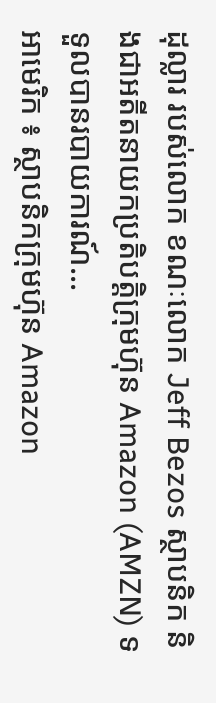ដុល្លារ របស់លោក ខណៈលោក Jeff Bezos ស្ថាបនិក និងជាអតីតនាយកប្រតិបត្តិក្រុមហ៊ុន Amazon (AMZN) ទទួលបានរបាយការណ៍...
អាមេរិក ៖ ស្ថាបនិកក្រុមហ៊ុន Amazon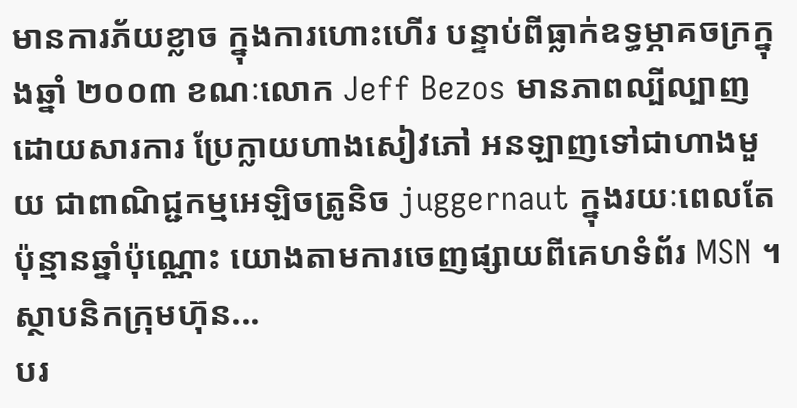មានការភ័យខ្លាច ក្នុងការហោះហើរ បន្ទាប់ពីធ្លាក់ឧទ្ធម្ភាគចក្រក្នុងឆ្នាំ ២០០៣ ខណៈលោក Jeff Bezos មានភាពល្បីល្បាញ ដោយសារការ ប្រែក្លាយហាងសៀវភៅ អនឡាញទៅជាហាងមួយ ជាពាណិជ្ជកម្មអេឡិចត្រូនិច juggernaut ក្នុងរយៈពេលតែប៉ុន្មានឆ្នាំប៉ុណ្ណោះ យោងតាមការចេញផ្សាយពីគេហទំព័រ MSN ។ ស្ថាបនិកក្រុមហ៊ុន...
បរ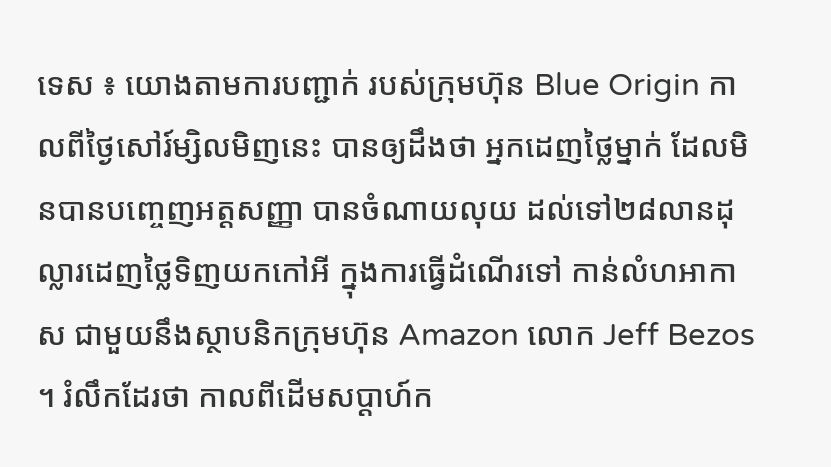ទេស ៖ យោងតាមការបញ្ជាក់ របស់ក្រុមហ៊ុន Blue Origin កាលពីថ្ងៃសៅរ៍ម្សិលមិញនេះ បានឲ្យដឹងថា អ្នកដេញថ្លៃម្នាក់ ដែលមិនបានបញ្ចេញអត្តសញ្ញា បានចំណាយលុយ ដល់ទៅ២៨លានដុល្លារដេញថ្លៃទិញយកកៅអី ក្នុងការធ្វើដំណើរទៅ កាន់លំហអាកាស ជាមួយនឹងស្ថាបនិកក្រុមហ៊ុន Amazon លោក Jeff Bezos ។ រំលឹកដែរថា កាលពីដើមសប្តាហ៍ក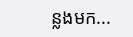ន្លងមក...